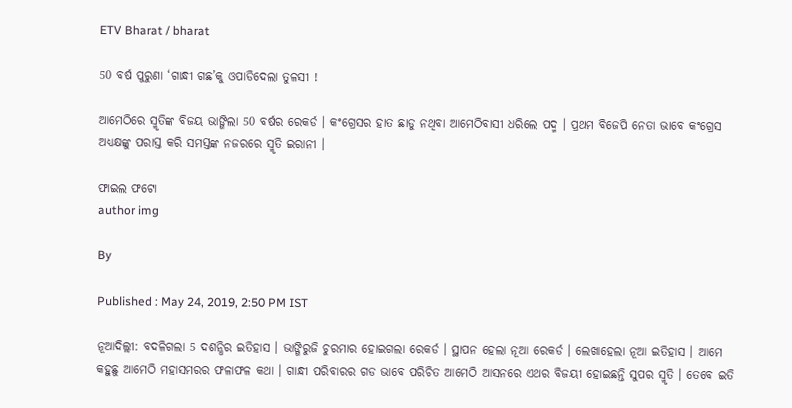ETV Bharat / bharat

50 ବର୍ଷ ପୁରୁଣା ‘ଗାନ୍ଧୀ ଗଛ’କୁ ଓପାଡିଦେଲା ତୁଳସୀ !

ଆମେଠିରେ ସ୍ମୃତିଙ୍କ ବିଜୟ ଭାଙ୍ଗିଲା 50 ବର୍ଷର ରେକର୍ଡ । କଂଗ୍ରେସର ହାତ ଛାଡୁ ନଥିବା ଆମେଠିବାସୀ ଧରିଲେ ପଦ୍ମ । ପ୍ରଥମ ବିଜେପି ନେତା ଭାବେ କଂଗ୍ରେସ ଅଧ୍ୟକ୍ଷଙ୍କୁ ପରାସ୍ତ କରି ସମସ୍ତଙ୍କ ନଜରରେ ସ୍ମୃତି ଇରାନୀ ।

ଫାଇଲ ଫଟୋ
author img

By

Published : May 24, 2019, 2:50 PM IST

ନୂଆଦିଲ୍ଲୀ: ବଦଳିଗଲା 5 ଦଶନ୍ଧିର ଇତିହାସ । ଭାଙ୍ଗିରୁଜି ଚୁରମାର ହୋଇଗଲା ରେକର୍ଡ । ସ୍ଥାପନ ହେଲା ନୂଆ ରେକର୍ଡ । ଲେଖାହେଲା ନୂଆ ଇତିହାସ । ଆମେ କହୁଛୁ ଆମେଠି ମହାସମରର ଫଳାଫଳ କଥା । ଗାନ୍ଧୀ ପରିବାରର ଗଡ ଭାବେ ପରିଚିତ ଆମେଠି ଆସନରେ ଏଥର ବିଜୟୀ ହୋଇଛନ୍ତି ସୁପର ସ୍ମୃତି । ତେବେ ଇତି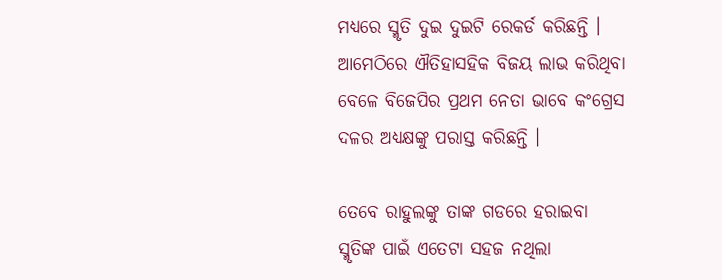ମଧ୍ୟରେ ସ୍ମୃତି ଦୁଇ ଦୁଇଟି ରେକର୍ଡ କରିଛନ୍ତି । ଆମେଠିରେ ଐତିହାସହିକ ବିଜୟ ଲାଭ କରିଥିବା ବେଳେ ବିଜେପିର ପ୍ରଥମ ନେତା ଭାବେ କଂଗ୍ରେସ ଦଳର ଅଧ୍ୟକ୍ଷଙ୍କୁ ପରାସ୍ତ କରିଛନ୍ତି ।

ତେବେ ରାହୁଲଙ୍କୁ ତାଙ୍କ ଗଡରେ ହରାଇବା ସ୍ମୃତିଙ୍କ ପାଇଁ ଏତେଟା ସହଜ ନଥିଲା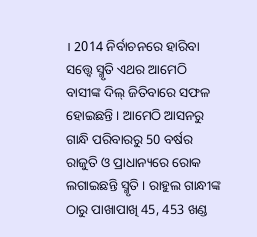। 2014 ନିର୍ବାଚନରେ ହାରିବା ସତ୍ତ୍ବେ ସ୍ମୃତି ଏଥର ଆମେଠି ବାସୀଙ୍କ ଦିଲ୍ ଜିତିବାରେ ସଫଳ ହୋଇଛନ୍ତି । ଆମେଠି ଆସନରୁ ଗାନ୍ଧି ପରିବାରରୁ 50 ବର୍ଷର ରାଜୁତି ଓ ପ୍ରାଧାନ୍ୟରେ ରୋକ ଲଗାଇଛନ୍ତି ସ୍ମୃତି । ରାହୁଲ ଗାନ୍ଧୀଙ୍କ ଠାରୁ ପାଖାପାଖି 45, 453 ଖଣ୍ଡ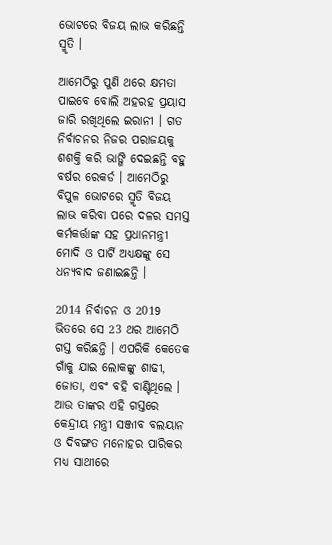ଭୋଟରେ ବିଜୟ ଲାଭ କରିଛନ୍ତି ସ୍ମୃତି ।

ଆମେଠିରୁ ପୁଣି ଥରେ କ୍ଷମତା ପାଇବେ ବୋଲି ଅହରହ ପ୍ରୟାସ ଜାରି ରଖିଥିଲେ ଇରାନୀ । ଗତ ନିର୍ବାଚନର ନିଜର ପରାଜୟକୁ ଶଶକ୍ତି କରି ଭାଙ୍ଗି ଦେଇଛନ୍ତି ବହୁ ବର୍ଷର ରେକର୍ଡ । ଆମେଠିରୁ ବିପୁଳ ଭୋଟରେ ସ୍ମୃତି ବିଜୟ ଲାଭ କରିବା ପରେ ଦଳର ସମସ୍ତ କର୍ମକର୍ତ୍ତାଙ୍କ ସହ ପ୍ରଧାନମନ୍ତ୍ରୀ ମୋଦି ଓ ପାର୍ଟି ଅଧ୍ୟକ୍ଷଙ୍କୁ ସେ ଧନ୍ୟବାଦ ଜଣାଇଛନ୍ତି ।

2014 ନିର୍ବାଚନ ଓ 2019 ଭିତରେ ସେ 23 ଥର ଆମେଠି ଗସ୍ତ କରିଛନ୍ତି । ଏପରିକି କେତେକ ଗାଁକୁ ଯାଇ ଲୋକଙ୍କୁ ଶାଢୀ, ଜୋତା, ଏବଂ ବହି ବାଣ୍ଟିଥିଲେ । ଆଉ ତାଙ୍କର ଏହି ଗସ୍ତରେ କେନ୍ଦ୍ରୀୟ ମନ୍ତ୍ରୀ ସଞ୍ଜୀବ ବଲୟାନ ଓ ଦିବଙ୍ଗତ ମନୋହର ପାରିକର ମଧ୍ୟ ସାଥୀରେ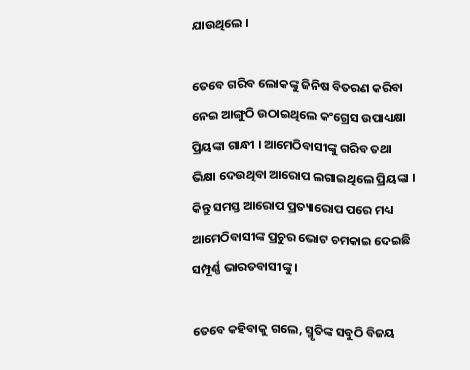ଯାଉଥିଲେ ।

ତେବେ ଗରିବ ଲୋକଙ୍କୁ ଜିନିଷ ବିତରଣ କରିବା ନେଇ ଆଙ୍ଗୁଠି ଉଠାଇଥିଲେ କଂଗ୍ରେସ ଉପାଧ୍ୟକ୍ଷା ପ୍ରିୟଙ୍କା ଗାନ୍ଧୀ । ଆମେଠିବାସୀଙ୍କୁ ଗରିବ ତଥା ଭିକ୍ଷା ଦେଉଥିବା ଆରୋପ ଲଗାଇଥିଲେ ପ୍ରିୟଙ୍କା । କିନ୍ତୁ ସମସ୍ତ ଆରୋପ ପ୍ରତ୍ୟାରୋପ ପରେ ମଧ୍ୟ ଆମେଠିବାସୀଙ୍କ ପ୍ରଚୁର ଭୋଟ ଚମକାଇ ଦେଇଛି ସମ୍ପୂର୍ଣ୍ଣ ଭାରତବାସୀଙ୍କୁ ।

ତେବେ କହିବାକୁ ଗଲେ, ସ୍ମୃତିଙ୍କ ସବୁଠି ବିଜୟ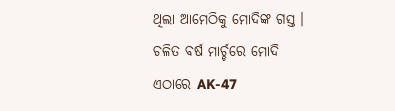ଥିଲା ଆମେଠିକୁ ମୋଦିଙ୍କ ଗସ୍ତ । ଚଳିତ ବର୍ଷ ମାର୍ଚ୍ଚରେ ମୋଦି ଏଠାରେ AK-47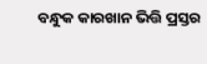ବନ୍ଧୁକ କାରଖାନ ଭିତ୍ତି ପ୍ରସ୍ତର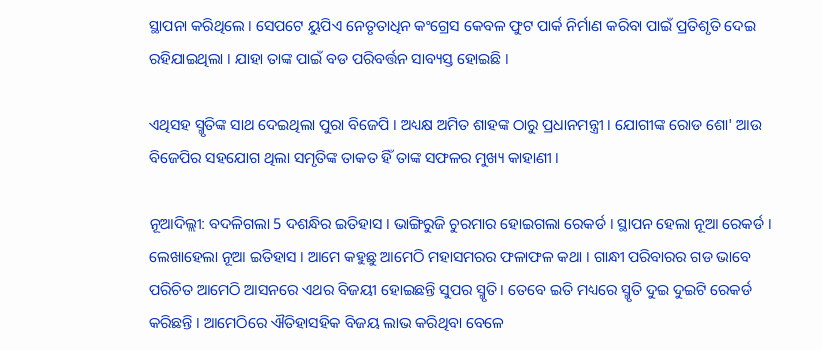ସ୍ଥାପନା କରିଥିଲେ । ସେପଟେ ୟୁପିଏ ନେତୃତାଧିନ କଂଗ୍ରେସ କେବଳ ଫୁଟ ପାର୍କ ନିର୍ମାଣ କରିବା ପାଇଁ ପ୍ରତିଶୃତି ଦେଇ ରହିଯାଇଥିଲା । ଯାହା ତାଙ୍କ ପାଇଁ ବଡ ପରିବର୍ତ୍ତନ ସାବ୍ୟସ୍ତ ହୋଇଛି ।

ଏଥିସହ ସ୍ମୃତିଙ୍କ ସାଥ ଦେଇଥିଲା ପୁରା ବିଜେପି । ଅଧ୍ୟକ୍ଷ ଅମିତ ଶାହଙ୍କ ଠାରୁ ପ୍ରଧାନମନ୍ତ୍ରୀ । ଯୋଗୀଙ୍କ ରୋଡ ଶୋ' ଆଉ ବିଜେପିର ସହଯୋଗ ଥିଲା ସମୃତିଙ୍କ ତାକତ ହିଁ ତାଙ୍କ ସଫଳର ମୁଖ୍ୟ କାହାଣୀ ।

ନୂଆଦିଲ୍ଲୀ: ବଦଳିଗଲା 5 ଦଶନ୍ଧିର ଇତିହାସ । ଭାଙ୍ଗିରୁଜି ଚୁରମାର ହୋଇଗଲା ରେକର୍ଡ । ସ୍ଥାପନ ହେଲା ନୂଆ ରେକର୍ଡ । ଲେଖାହେଲା ନୂଆ ଇତିହାସ । ଆମେ କହୁଛୁ ଆମେଠି ମହାସମରର ଫଳାଫଳ କଥା । ଗାନ୍ଧୀ ପରିବାରର ଗଡ ଭାବେ ପରିଚିତ ଆମେଠି ଆସନରେ ଏଥର ବିଜୟୀ ହୋଇଛନ୍ତି ସୁପର ସ୍ମୃତି । ତେବେ ଇତି ମଧ୍ୟରେ ସ୍ମୃତି ଦୁଇ ଦୁଇଟି ରେକର୍ଡ କରିଛନ୍ତି । ଆମେଠିରେ ଐତିହାସହିକ ବିଜୟ ଲାଭ କରିଥିବା ବେଳେ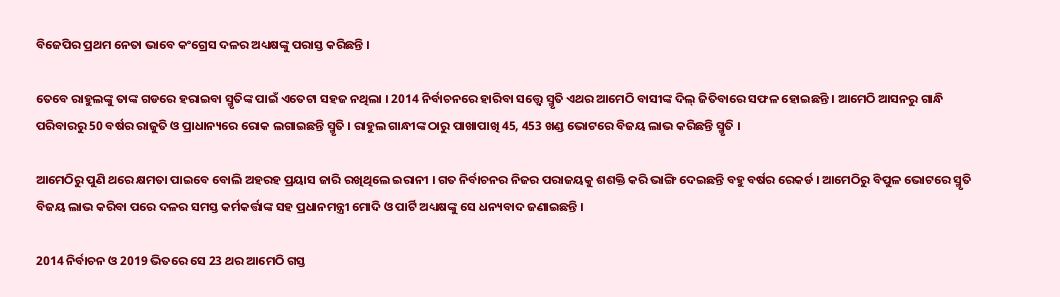ବିଜେପିର ପ୍ରଥମ ନେତା ଭାବେ କଂଗ୍ରେସ ଦଳର ଅଧ୍ୟକ୍ଷଙ୍କୁ ପରାସ୍ତ କରିଛନ୍ତି ।

ତେବେ ରାହୁଲଙ୍କୁ ତାଙ୍କ ଗଡରେ ହରାଇବା ସ୍ମୃତିଙ୍କ ପାଇଁ ଏତେଟା ସହଜ ନଥିଲା । 2014 ନିର୍ବାଚନରେ ହାରିବା ସତ୍ତ୍ବେ ସ୍ମୃତି ଏଥର ଆମେଠି ବାସୀଙ୍କ ଦିଲ୍ ଜିତିବାରେ ସଫଳ ହୋଇଛନ୍ତି । ଆମେଠି ଆସନରୁ ଗାନ୍ଧି ପରିବାରରୁ 50 ବର୍ଷର ରାଜୁତି ଓ ପ୍ରାଧାନ୍ୟରେ ରୋକ ଲଗାଇଛନ୍ତି ସ୍ମୃତି । ରାହୁଲ ଗାନ୍ଧୀଙ୍କ ଠାରୁ ପାଖାପାଖି 45, 453 ଖଣ୍ଡ ଭୋଟରେ ବିଜୟ ଲାଭ କରିଛନ୍ତି ସ୍ମୃତି ।

ଆମେଠିରୁ ପୁଣି ଥରେ କ୍ଷମତା ପାଇବେ ବୋଲି ଅହରହ ପ୍ରୟାସ ଜାରି ରଖିଥିଲେ ଇରାନୀ । ଗତ ନିର୍ବାଚନର ନିଜର ପରାଜୟକୁ ଶଶକ୍ତି କରି ଭାଙ୍ଗି ଦେଇଛନ୍ତି ବହୁ ବର୍ଷର ରେକର୍ଡ । ଆମେଠିରୁ ବିପୁଳ ଭୋଟରେ ସ୍ମୃତି ବିଜୟ ଲାଭ କରିବା ପରେ ଦଳର ସମସ୍ତ କର୍ମକର୍ତ୍ତାଙ୍କ ସହ ପ୍ରଧାନମନ୍ତ୍ରୀ ମୋଦି ଓ ପାର୍ଟି ଅଧ୍ୟକ୍ଷଙ୍କୁ ସେ ଧନ୍ୟବାଦ ଜଣାଇଛନ୍ତି ।

2014 ନିର୍ବାଚନ ଓ 2019 ଭିତରେ ସେ 23 ଥର ଆମେଠି ଗସ୍ତ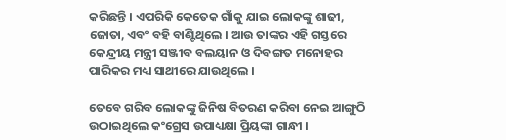କରିଛନ୍ତି । ଏପରିକି କେତେକ ଗାଁକୁ ଯାଇ ଲୋକଙ୍କୁ ଶାଢୀ, ଜୋତା, ଏବଂ ବହି ବାଣ୍ଟିଥିଲେ । ଆଉ ତାଙ୍କର ଏହି ଗସ୍ତରେ କେନ୍ଦ୍ରୀୟ ମନ୍ତ୍ରୀ ସଞ୍ଜୀବ ବଲୟାନ ଓ ଦିବଙ୍ଗତ ମନୋହର ପାରିକର ମଧ୍ୟ ସାଥୀରେ ଯାଉଥିଲେ ।

ତେବେ ଗରିବ ଲୋକଙ୍କୁ ଜିନିଷ ବିତରଣ କରିବା ନେଇ ଆଙ୍ଗୁଠି ଉଠାଇଥିଲେ କଂଗ୍ରେସ ଉପାଧ୍ୟକ୍ଷା ପ୍ରିୟଙ୍କା ଗାନ୍ଧୀ ।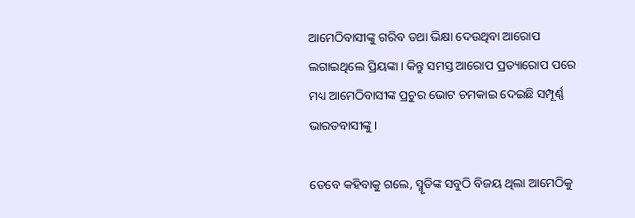ଆମେଠିବାସୀଙ୍କୁ ଗରିବ ତଥା ଭିକ୍ଷା ଦେଉଥିବା ଆରୋପ ଲଗାଇଥିଲେ ପ୍ରିୟଙ୍କା । କିନ୍ତୁ ସମସ୍ତ ଆରୋପ ପ୍ରତ୍ୟାରୋପ ପରେ ମଧ୍ୟ ଆମେଠିବାସୀଙ୍କ ପ୍ରଚୁର ଭୋଟ ଚମକାଇ ଦେଇଛି ସମ୍ପୂର୍ଣ୍ଣ ଭାରତବାସୀଙ୍କୁ ।

ତେବେ କହିବାକୁ ଗଲେ, ସ୍ମୃତିଙ୍କ ସବୁଠି ବିଜୟ ଥିଲା ଆମେଠିକୁ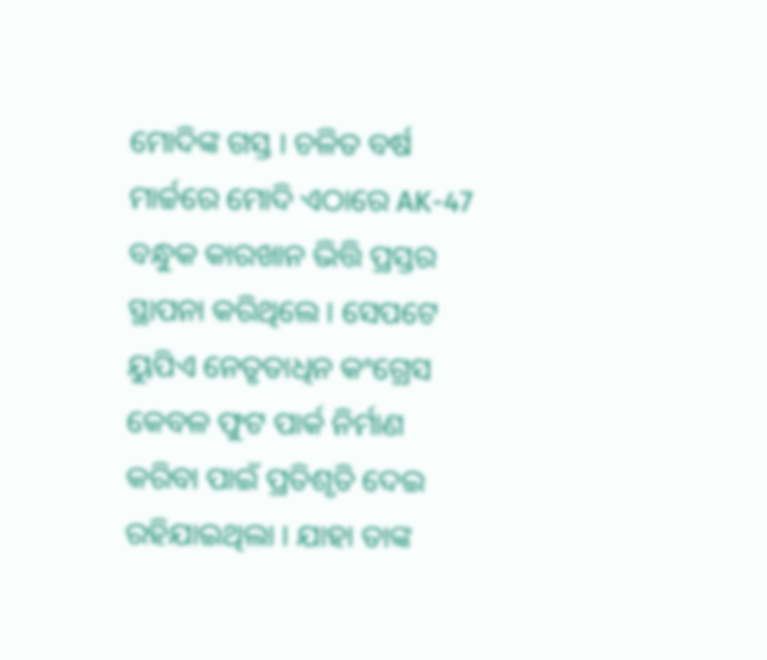ମୋଦିଙ୍କ ଗସ୍ତ । ଚଳିତ ବର୍ଷ ମାର୍ଚ୍ଚରେ ମୋଦି ଏଠାରେ AK-47 ବନ୍ଧୁକ କାରଖାନ ଭିତ୍ତି ପ୍ରସ୍ତର ସ୍ଥାପନା କରିଥିଲେ । ସେପଟେ ୟୁପିଏ ନେତୃତାଧିନ କଂଗ୍ରେସ କେବଳ ଫୁଟ ପାର୍କ ନିର୍ମାଣ କରିବା ପାଇଁ ପ୍ରତିଶୃତି ଦେଇ ରହିଯାଇଥିଲା । ଯାହା ତାଙ୍କ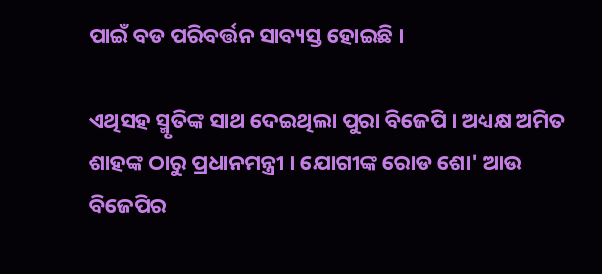ପାଇଁ ବଡ ପରିବର୍ତ୍ତନ ସାବ୍ୟସ୍ତ ହୋଇଛି ।

ଏଥିସହ ସ୍ମୃତିଙ୍କ ସାଥ ଦେଇଥିଲା ପୁରା ବିଜେପି । ଅଧ୍ୟକ୍ଷ ଅମିତ ଶାହଙ୍କ ଠାରୁ ପ୍ରଧାନମନ୍ତ୍ରୀ । ଯୋଗୀଙ୍କ ରୋଡ ଶୋ' ଆଉ ବିଜେପିର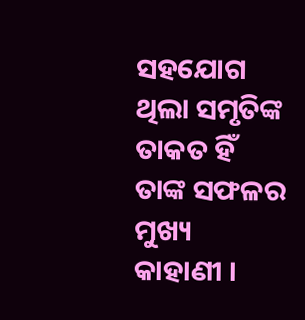ସହଯୋଗ ଥିଲା ସମୃତିଙ୍କ ତାକତ ହିଁ ତାଙ୍କ ସଫଳର ମୁଖ୍ୟ କାହାଣୀ ।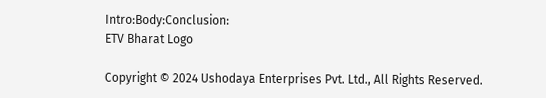Intro:Body:Conclusion:
ETV Bharat Logo

Copyright © 2024 Ushodaya Enterprises Pvt. Ltd., All Rights Reserved.